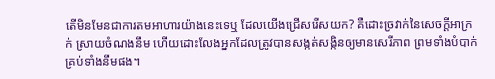តើមិនមែនជាការតមអាហារយ៉ាងនេះទេឬ ដែលយើងជ្រើសរើសយក? គឺដោះច្រវាក់នៃសេចក្ដីអាក្រក់ ស្រាយចំណងនឹម ហើយដោះលែងអ្នកដែលត្រូវបានសង្កត់សង្កិនឲ្យមានសេរីភាព ព្រមទាំងបំបាក់គ្រប់ទាំងនឹមផង។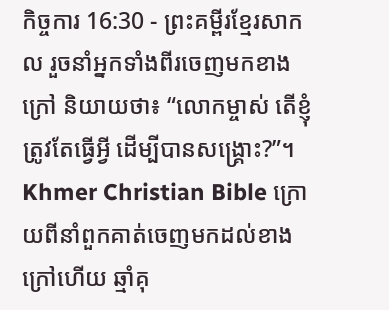កិច្ចការ 16:30 - ព្រះគម្ពីរខ្មែរសាកល រួចនាំអ្នកទាំងពីរចេញមកខាងក្រៅ និយាយថា៖ “លោកម្ចាស់ តើខ្ញុំត្រូវតែធ្វើអ្វី ដើម្បីបានសង្គ្រោះ?”។ Khmer Christian Bible ក្រោយពីនាំពួកគាត់ចេញមកដល់ខាងក្រៅហើយ ឆ្មាំគុ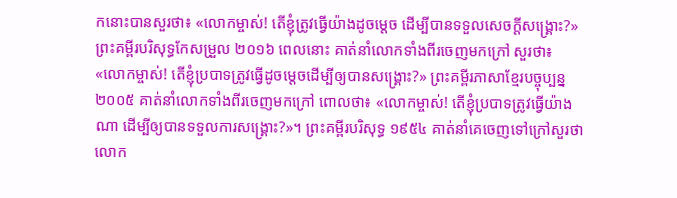កនោះបានសួរថា៖ «លោកម្ចាស់! តើខ្ញុំត្រូវធ្វើយ៉ាងដូចម្ដេច ដើម្បីបានទទួលសេចក្ដីសង្គ្រោះ?» ព្រះគម្ពីរបរិសុទ្ធកែសម្រួល ២០១៦ ពេលនោះ គាត់នាំលោកទាំងពីរចេញមកក្រៅ សួរថា៖ «លោកម្ចាស់! តើខ្ញុំប្របាទត្រូវធ្វើដូចម្តេចដើម្បីឲ្យបានសង្គ្រោះ?» ព្រះគម្ពីរភាសាខ្មែរបច្ចុប្បន្ន ២០០៥ គាត់នាំលោកទាំងពីរចេញមកក្រៅ ពោលថា៖ «លោកម្ចាស់! តើខ្ញុំប្របាទត្រូវធ្វើយ៉ាងណា ដើម្បីឲ្យបានទទួលការសង្គ្រោះ?»។ ព្រះគម្ពីរបរិសុទ្ធ ១៩៥៤ គាត់នាំគេចេញទៅក្រៅសួរថា លោក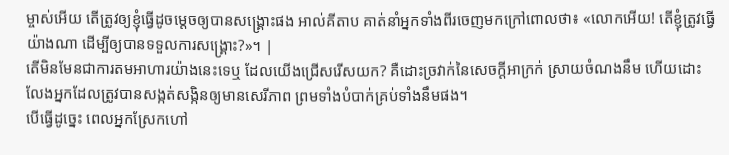ម្ចាស់អើយ តើត្រូវឲ្យខ្ញុំធ្វើដូចម្តេចឲ្យបានសង្គ្រោះផង អាល់គីតាប គាត់នាំអ្នកទាំងពីរចេញមកក្រៅពោលថា៖ «លោកអើយ! តើខ្ញុំត្រូវធ្វើយ៉ាងណា ដើម្បីឲ្យបានទទួលការសង្គ្រោះ?»។ |
តើមិនមែនជាការតមអាហារយ៉ាងនេះទេឬ ដែលយើងជ្រើសរើសយក? គឺដោះច្រវាក់នៃសេចក្ដីអាក្រក់ ស្រាយចំណងនឹម ហើយដោះលែងអ្នកដែលត្រូវបានសង្កត់សង្កិនឲ្យមានសេរីភាព ព្រមទាំងបំបាក់គ្រប់ទាំងនឹមផង។
បើធ្វើដូច្នេះ ពេលអ្នកស្រែកហៅ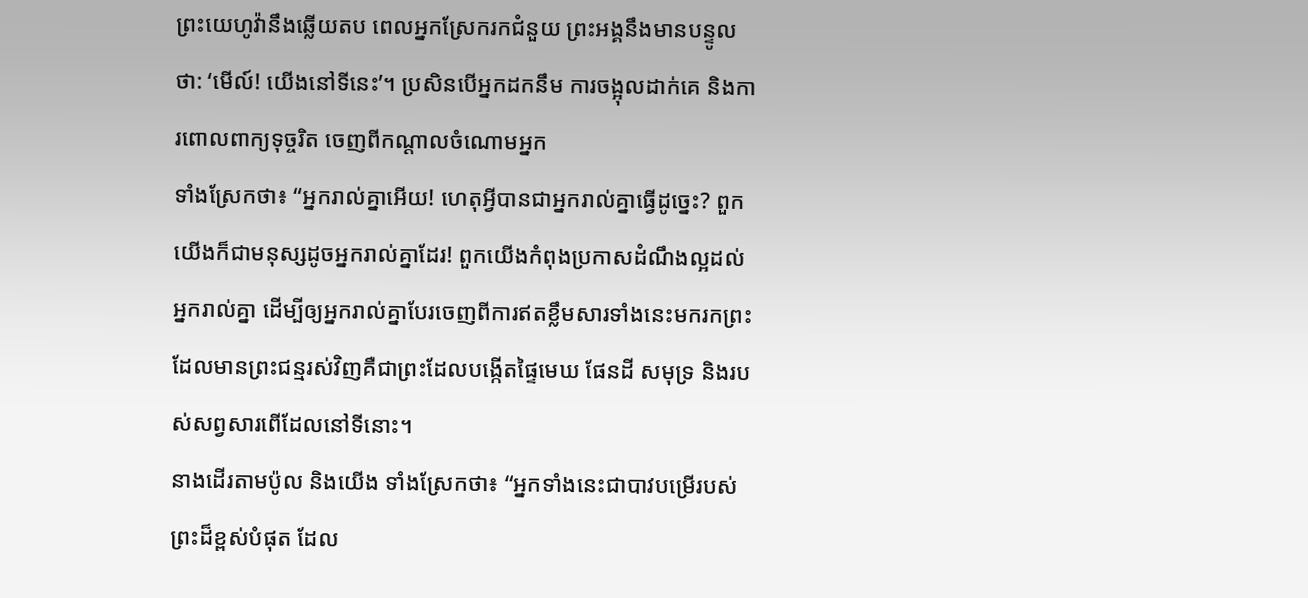ព្រះយេហូវ៉ានឹងឆ្លើយតប ពេលអ្នកស្រែករកជំនួយ ព្រះអង្គនឹងមានបន្ទូលថា: ‘មើល៍! យើងនៅទីនេះ’។ ប្រសិនបើអ្នកដកនឹម ការចង្អុលដាក់គេ និងការពោលពាក្យទុច្ចរិត ចេញពីកណ្ដាលចំណោមអ្នក
ទាំងស្រែកថា៖ “អ្នករាល់គ្នាអើយ! ហេតុអ្វីបានជាអ្នករាល់គ្នាធ្វើដូច្នេះ? ពួកយើងក៏ជាមនុស្សដូចអ្នករាល់គ្នាដែរ! ពួកយើងកំពុងប្រកាសដំណឹងល្អដល់អ្នករាល់គ្នា ដើម្បីឲ្យអ្នករាល់គ្នាបែរចេញពីការឥតខ្លឹមសារទាំងនេះមករកព្រះដែលមានព្រះជន្មរស់វិញគឺជាព្រះដែលបង្កើតផ្ទៃមេឃ ផែនដី សមុទ្រ និងរបស់សព្វសារពើដែលនៅទីនោះ។
នាងដើរតាមប៉ូល និងយើង ទាំងស្រែកថា៖ “អ្នកទាំងនេះជាបាវបម្រើរបស់ព្រះដ៏ខ្ពស់បំផុត ដែល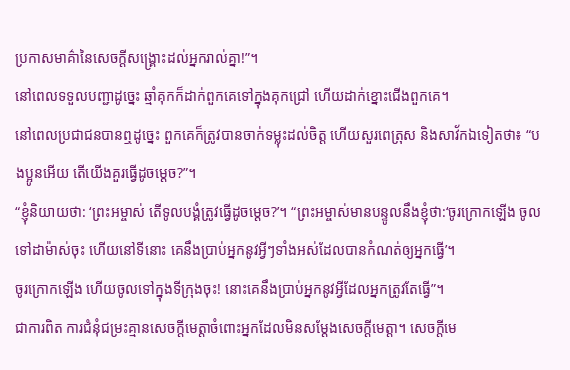ប្រកាសមាគ៌ានៃសេចក្ដីសង្គ្រោះដល់អ្នករាល់គ្នា!”។
នៅពេលទទួលបញ្ជាដូច្នេះ ឆ្មាំគុកក៏ដាក់ពួកគេទៅក្នុងគុកជ្រៅ ហើយដាក់ខ្នោះជើងពួកគេ។
នៅពេលប្រជាជនបានឮដូច្នេះ ពួកគេក៏ត្រូវបានចាក់ទម្លុះដល់ចិត្ត ហើយសួរពេត្រុស និងសាវ័កឯទៀតថា៖ “បងប្អូនអើយ តើយើងគួរធ្វើដូចម្ដេច?”។
“ខ្ញុំនិយាយថា: ‘ព្រះអម្ចាស់ តើទូលបង្គំត្រូវធ្វើដូចម្ដេច?’។ “ព្រះអម្ចាស់មានបន្ទូលនឹងខ្ញុំថា:‘ចូរក្រោកឡើង ចូលទៅដាម៉ាស់ចុះ ហើយនៅទីនោះ គេនឹងប្រាប់អ្នកនូវអ្វីៗទាំងអស់ដែលបានកំណត់ឲ្យអ្នកធ្វើ’។
ចូរក្រោកឡើង ហើយចូលទៅក្នុងទីក្រុងចុះ! នោះគេនឹងប្រាប់អ្នកនូវអ្វីដែលអ្នកត្រូវតែធ្វើ”។
ជាការពិត ការជំនុំជម្រះគ្មានសេចក្ដីមេត្តាចំពោះអ្នកដែលមិនសម្ដែងសេចក្ដីមេត្តា។ សេចក្ដីមេ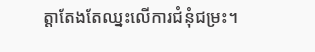ត្តាតែងតែឈ្នះលើការជំនុំជម្រះ។